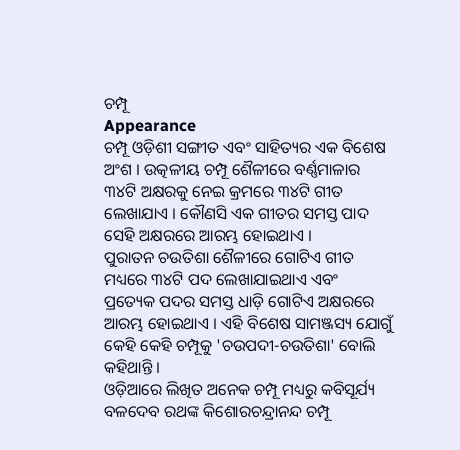ଚମ୍ପୂ
Appearance
ଚମ୍ପୂ ଓଡ଼ିଶୀ ସଙ୍ଗୀତ ଏବଂ ସାହିତ୍ୟର ଏକ ବିଶେଷ ଅଂଶ । ଉତ୍କଳୀୟ ଚମ୍ପୂ ଶୈଳୀରେ ବର୍ଣ୍ଣମାଳାର ୩୪ଟି ଅକ୍ଷରକୁ ନେଇ କ୍ରମରେ ୩୪ଟି ଗୀତ ଲେଖାଯାଏ । କୌଣସି ଏକ ଗୀତର ସମସ୍ତ ପାଦ ସେହି ଅକ୍ଷରରେ ଆରମ୍ଭ ହୋଇଥାଏ ।
ପୁରାତନ ଚଉତିଶା ଶୈଳୀରେ ଗୋଟିଏ ଗୀତ ମଧ୍ୟରେ ୩୪ଟି ପଦ ଲେଖାଯାଇଥାଏ ଏବଂ ପ୍ରତ୍ୟେକ ପଦର ସମସ୍ତ ଧାଡ଼ି ଗୋଟିଏ ଅକ୍ଷରରେ ଆରମ୍ଭ ହୋଇଥାଏ । ଏହି ବିଶେଷ ସାମଞ୍ଜସ୍ୟ ଯୋଗୁଁ କେହି କେହି ଚମ୍ପୂକୁ 'ଚଉପଦୀ-ଚଉତିଶା' ବୋଲି କହିଥାନ୍ତି ।
ଓଡ଼ିଆରେ ଲିଖିତ ଅନେକ ଚମ୍ପୂ ମଧ୍ୟରୁ କବିସୂର୍ଯ୍ୟ ବଳଦେବ ରଥଙ୍କ କିଶୋରଚନ୍ଦ୍ରାନନ୍ଦ ଚମ୍ପୂ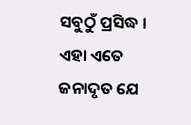ସବୁଠୁଁ ପ୍ରସିଦ୍ଧ । ଏହା ଏତେ ଜନାଦୃତ ଯେ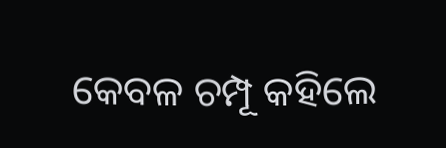କେବଳ ଚମ୍ପୂ କହିଲେ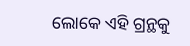ଲୋକେ ଏହି ଗ୍ରନ୍ଥକୁ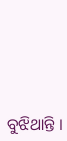ବୁଝିଥାନ୍ତି ।